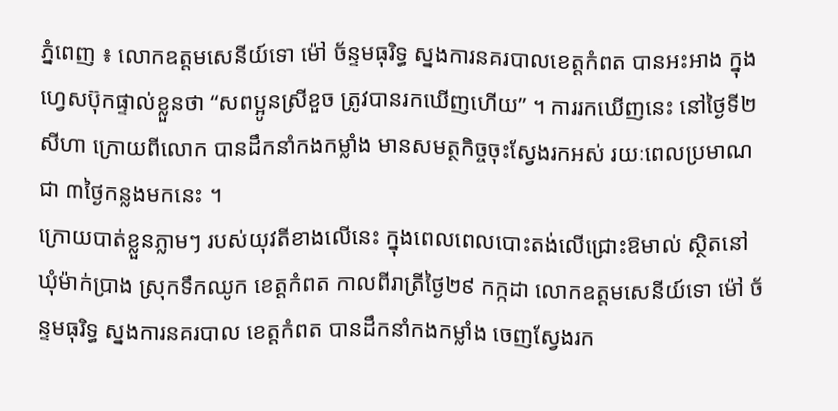ភ្នំពេញ ៖ លោកឧត្តមសេនីយ៍ទោ ម៉ៅ ច័ន្ទមធុរិទ្ធ ស្នងការនគរបាលខេត្ដកំពត បានអះអាង ក្នុងហ្វេសប៊ុកផ្ទាល់ខ្លួនថា “សពប្អូនស្រីខួច ត្រូវបានរកឃើញហើយ” ។ ការរកឃើញនេះ នៅថ្ងៃទី២ សីហា ក្រោយពីលោក បានដឹកនាំកងកម្លាំង មានសមត្ថកិច្ចចុះស្វែងរកអស់ រយៈពេលប្រមាណជា ៣ថ្ងៃកន្លងមកនេះ ។
ក្រោយបាត់ខ្លួនភ្លាមៗ របស់យុវតីខាងលើនេះ ក្នុងពេលពេលបោះតង់លើជ្រោះឱមាល់ ស្ថិតនៅឃុំម៉ាក់ប្រាង ស្រុកទឹកឈូក ខេត្តកំពត កាលពីរាត្រីថ្ងៃ២៩ កក្កដា លោកឧត្តមសេនីយ៍ទោ ម៉ៅ ច័ន្ទមធុរិទ្ធ ស្នងការនគរបាល ខេត្ដកំពត បានដឹកនាំកងកម្លាំង ចេញស្វែងរក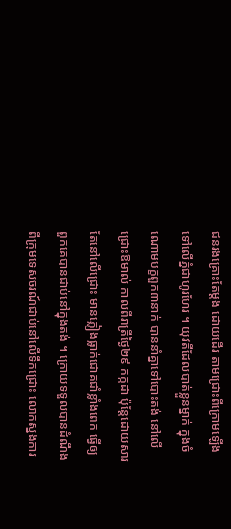ជនរងគ្រោះតែម្តង ដោយដើរ តាមជ្រោះពីក្រោមឡើង ទៅលើភ្នំជាហូរហែរ ។ យុវតីដែលបាត់ខ្លួនម្នាក់ ក្នុងចំណោមបក្ខពួក៣នាក់ បាននាំគ្នាទៅបោះតង់ នៅលើជ្រោះឱមាល់ កាលពីរាត្រីថ្ងៃ២៩ កក្កដា ប៉ុន្តែដោយសារតែនៅលើជ្រោះ មានភ្លៀងធ្លាក់ជោគជាំខ្លាំងពេក ធ្វើឲ្យពួកគេបានជាប់នៅក្នុងតង់ ។ ក្រោយទទួលបានដំណឹង ពីក្រុមទេសចរណ៍ជាប់នៅលើទឹកជ្រោះ លោកស្នងការ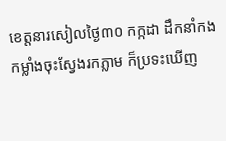ខេត្តនារសៀលថ្ងៃ៣០ កក្កដា ដឹកនាំកងកម្លាំងចុះស្វែងរកភ្លាម ក៏ប្រទះឃើញ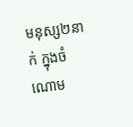មនុស្ស២នាក់ ក្នុងចំណោម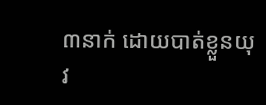៣នាក់ ដោយបាត់ខ្លួនយុវ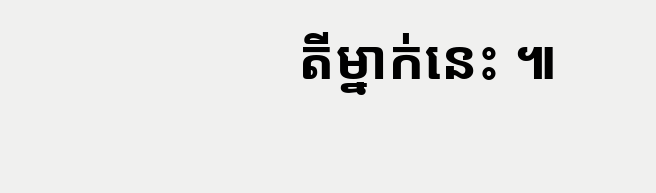តីម្នាក់នេះ ៕